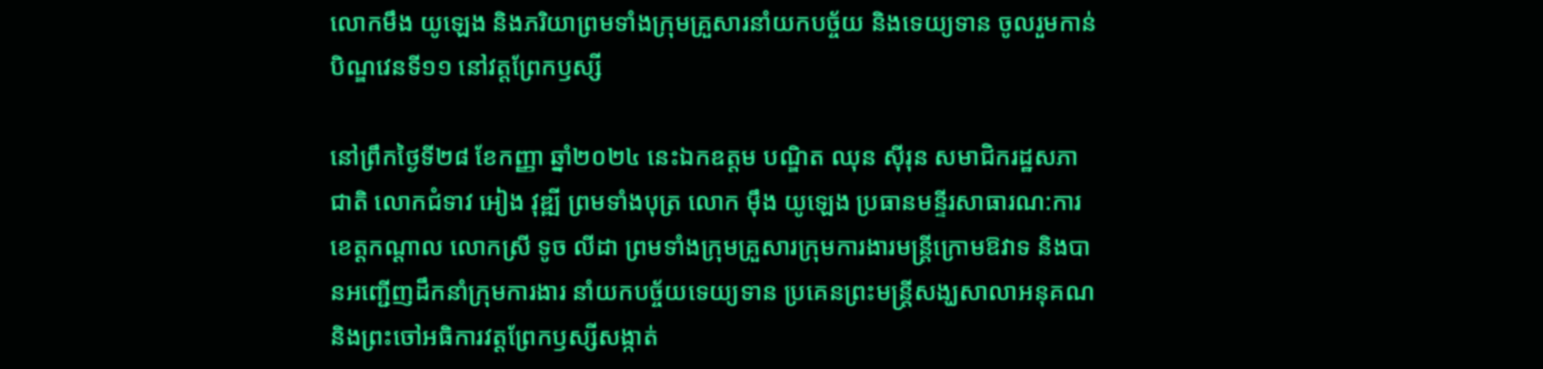លោកមឹង យូឡេង និងភរិយាព្រមទាំងក្រុមគ្រួសារនាំយកបច្ច័យ និងទេយ្យទាន ចូលរួមកាន់បិណ្ឌវេនទី១១ នៅវត្តព្រែកឫស្សី

នៅព្រឹកថ្ងៃទី២៨ ខែកញ្ញា ឆ្នាំ២០២៤ នេះឯកឧត្តម បណ្ឌិត ឈុន សុីរុន សមាជិករដ្ឋសភាជាតិ លោកជំទាវ អៀង វុឌ្ឍី ព្រមទាំងបុត្រ លោក មុឹង យូឡេង ប្រធានមន្ទីរសាធារណ:ការខេត្តកណ្ដាល លោកស្រី ទូច លីដា ព្រមទាំងក្រុមគ្រួសារក្រុមការងារមន្ត្រីក្រោមឱវាទ និងបានអញ្ជើញដឹកនាំក្រុមការងារ នាំយកបច្ច័យទេយ្យទាន ប្រគេនព្រះមន្ត្រីសង្ឃសាលាអនុគណ និងព្រះចៅអធិការវត្តព្រែកឫស្សីសង្កាត់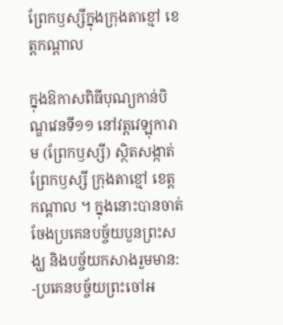ព្រែកឫស្សីក្នុងក្រុងតាខ្មៅ ខេត្តកណ្ដាល

ក្នុងឱកាសពិធីបុណ្យកាន់បិណ្ឌវេនទី១១ នៅវត្តវេឡុការាម (ព្រែកឫស្សី) ស្ថិតសង្កាត់ព្រែកឫស្សី ក្រុងតាខ្មៅ ខេត្តកណ្ដាល ។ ក្នុងនោះបានចាត់ចែងប្រគេនបច្ច័យបួនព្រះសង្ឃ និងបច្ច័យកសាងរួមមាន:
-ប្រគេនបច្ច័យព្រះចៅអ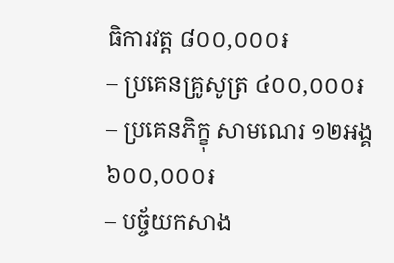ធិការវត្ត ៨០០,០០០៛
– ប្រគេនគ្រូសូត្រ ៤០០,០០០៛
– ប្រគេនភិក្ខុ សាមណេរ ១២អង្គ ៦០០,០០០៛
– បច្ច័យកសាង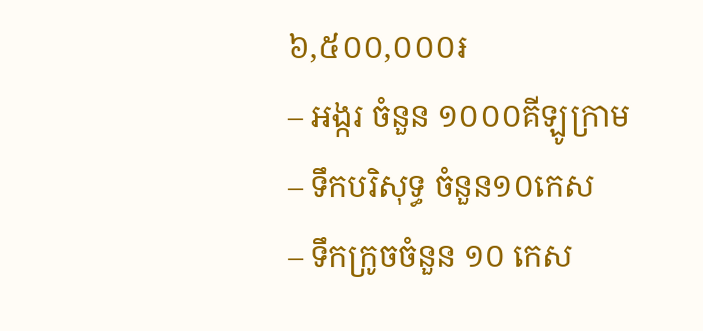៦,៥០០,០០០៛
– អង្ករ ចំនួន ១០០០គីឡូក្រាម
– ទឹកបរិសុទ្ធ ចំនួន១០កេស
– ទឹកក្រូចចំនួន ១០ កេស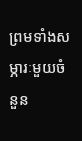ព្រមទាំងសម្ភារៈមួយចំនួន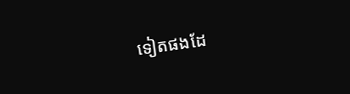ទៀតផងដែ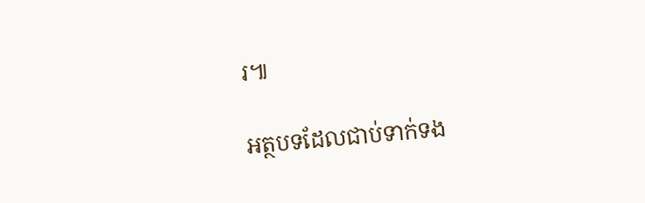រ៕

អត្ថបទដែលជាប់ទាក់ទង